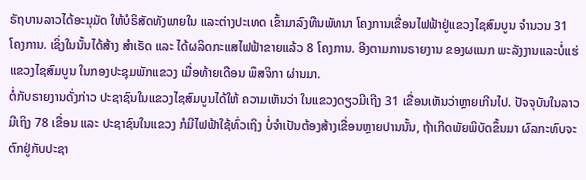ຣັຖບານລາວໄດ້ອະນຸມັດ ໃຫ້ບໍຣິສັດທັງພາຍໃນ ແລະຕ່າງປະເທດ ເຂົ້າມາລົງທືນພັທນາ ໂຄງການເຂື່ອນໄຟຟ້າຢູ່ແຂວງໄຊສົມບູນ ຈຳນວນ 31 ໂຄງການ. ເຊິ່ງໃນນັ້ນໄດ້ສ້າງ ສຳເຣັດ ແລະ ໄດ້ຜລິດກະແສໄຟຟ້າຂາຍແລ້ວ 8 ໂຄງການ. ອີງຕາມການຣາຍງານ ຂອງຜແນກ ພະລັງງານແລະບໍ່ແຮ່ ແຂວງໄຊສົມບູນ ໃນກອງປະຊຸມພັກແຂວງ ເມື່ອທ້າຍເດືອນ ພຶສຈິກາ ຜ່ານມາ.
ຕໍ່ກັບຣາຍງານດັ່ງກ່າວ ປະຊາຊົນໃນແຂວງໄຊສົມບູນໄດ້ໃຫ້ ຄວາມເຫັນວ່າ ໃນແຂວງດຽວມີເຖີງ 31 ເຂື່ອນເຫັນວ່າຫຼາຍເກີນໄປ. ປັຈຈຸບັນໃນລາວມີເຖິງ 78 ເຂື່ອນ ແລະ ປະຊາຊົນໃນແຂວງ ກໍມີໄຟຟ້າໃຊ້ທົ່ວເຖິງ ບໍ່ຈຳເປັນຕ້ອງສ້າງເຂື່ອນຫຼາຍປານນັ້ນ, ຖ້າເກີດພັຍພິບັດຂຶ້ນມາ ຜົລກະທົບຈະຕົກຢູ່ກັບປະຊາ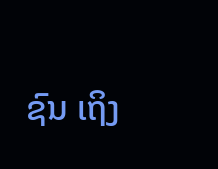ຊົນ ເຖິງ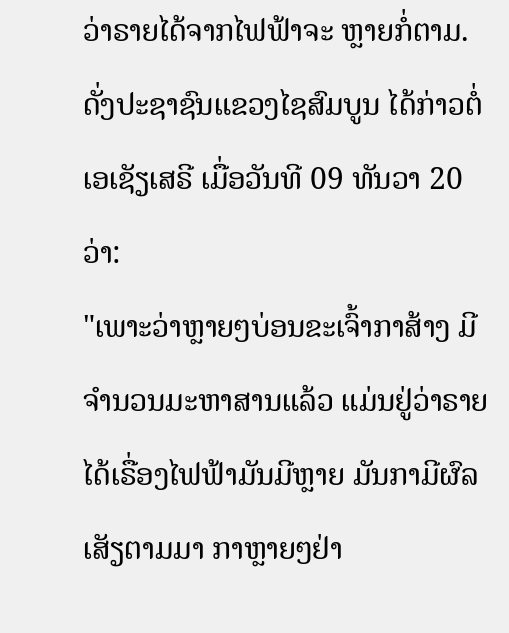ວ່າຣາຍໄດ້ຈາກໄຟຟ້າຈະ ຫຼາຍກໍ່ຕາມ. ດັ່ງປະຊາຊົນແຂວງໄຊສົມບູນ ໄດ້ກ່າວຕໍ່ເອເຊັຽເສຣີ ເມື່ອວັນທີ 09 ທັນວາ 20 ວ່າ:
"ເພາະວ່າຫຼາຍໆບ່ອນຂະເຈົ້າກາສ້າງ ມີຈຳນວນມະຫາສານແລ້ວ ແມ່ນຢູ່ວ່າຣາຍໄດ້ເຣື່ອງໄຟຟ້າມັນມີຫຼາຍ ມັນກາມີຜົລເສັຽຕາມມາ ກາຫຼາຍໆຢ່າ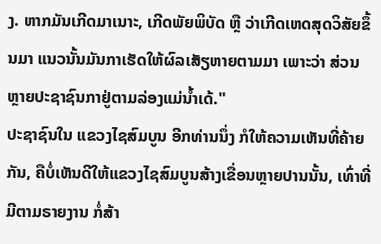ງ. ຫາກມັນເກີດມາເນາະ, ເກີດພັຍພິບັດ ຫຼື ວ່າເກີດເຫດສຸດວິສັຍຂຶ້ນມາ ແນວນັ້ນມັນກາເຮັດໃຫ້ຜົລເສັຽຫາຍຕາມມາ ເພາະວ່າ ສ່ວນຫຼາຍປະຊາຊົນກາຢູ່ຕາມລ່ອງແມ່ນໍ້າເດ້."
ປະຊາຊົນໃນ ແຂວງໄຊສົມບູນ ອີກທ່ານນຶ່ງ ກໍໃຫ້ຄວາມເຫັນທີ່ຄ້າຍກັນ, ຄືບໍ່ເຫັນດີໃຫ້ແຂວງໄຊສົມບູນສ້າງເຂື່ອນຫຼາຍປານນັ້ນ, ເທົ່າທີ່ມີຕາມຣາຍງານ ກໍ່ສ້າ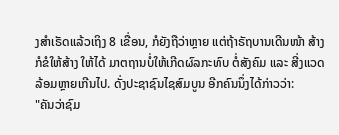ງສຳເຣັດແລ້ວເຖິງ 8 ເຂື່ອນ, ກໍຍັງຖືວ່າຫຼາຍ ແຕ່ຖ້າຣັຖບານເດີນໜ້າ ສ້າງກໍຂໍໃຫ້ສ້າງ ໃຫ້ໄດ້ ມາຕຖານບໍ່ໃຫ້ເກີດຜົລກະທົບ ຕໍ່ສັງຄົມ ແລະ ສີ່ງແວດລ້ອມຫຼາຍເກີນໄປ. ດັ່ງປະຊາຊົນໄຊສົມບູນ ອີກຄົນນຶ່ງໄດ້ກ່າວວ່າ:
"ຄັນວ່າຊົມ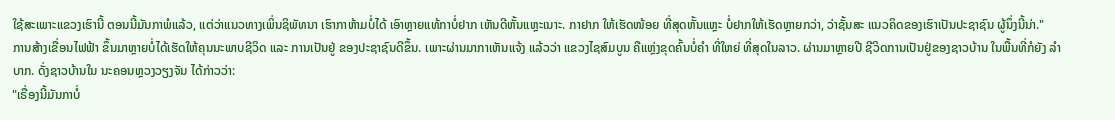ໃຊ້ສະເພາະແຂວງເຮົານີ້ ຕອນນີ້ມັນກາພໍແລ້ວ, ແຕ່ວ່າແນວທາງເພິ່ນຊິພັທນາ ເຮົາກາຫ້າມບໍ່ໄດ້ ເອົາຫຼາຍແທ້ກາບໍ່ຢາກ ເຫັນດີຫັ້ນແຫຼະເນາະ. ກາຢາກ ໃຫ້ເຮັດໜ້ອຍ ທີ່ສຸດຫັ້ນແຫຼະ ບໍ່ຢາກໃຫ້ເຮັດຫຼາຍກວ່າ, ວ່າຊັ້ນສະ ແນວຄິດຂອງເຮົາເປັນປະຊາຊົນ ຜູ້ນຶ່ງນີ້ນ່າ."
ການສ້າງເຂື່ອນໄຟຟ້າ ຂຶ້ນມາຫຼາຍບໍ່ໄດ້ເຮັດໃຫ້ຄຸນນະພາບຊີວິດ ແລະ ການເປັນຢູ່ ຂອງປະຊາຊົນດີຂຶ້ນ. ເພາະຜ່ານມາກາເຫັນແຈ້ງ ແລ້ວວ່າ ແຂວງໄຊສົມບູນ ຄືແຫຼ່ງຂຸດຄົ້ນບໍ່ຄຳ ທີ່ໃຫຍ່ ທີ່ສຸດໃນລາວ. ຜ່ານມາຫຼາຍປີ ຊີວິດການເປັນຢູ່ຂອງຊາວບ້ານ ໃນພື້ນທີ່ກໍຍັງ ລຳບາກ. ດັ່ງຊາວບ້ານໃນ ນະຄອນຫຼວງວຽງຈັນ ໄດ້ກ່າວວ່າ:
"ເຣື່ອງນີ້ມັນກາບໍ່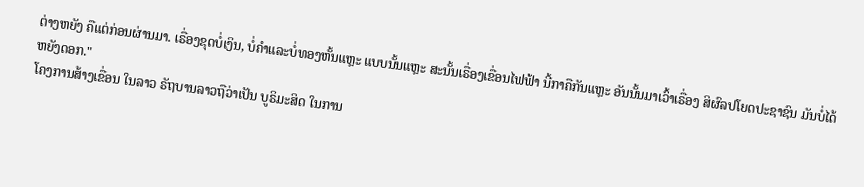ຕ່າງຫຍັງ ຄືແຕ່ກ່ອນຜ່ານມາ. ເຣື່ອງຂຸດບໍ່ເງິນ, ບໍ່ຄຳແລະບໍ່ທອງຫັ້ນແຫຼະ ແບບນັ້ນແຫຼະ ສະນັ້ນເຣື່ອງເຂື່ອນໄຟຟ້າ ນີ້ກາຄືກັນແຫຼະ ອັນນັ້ນມາເວົ້າເຣື່ອງ ສິຜົລປໂຍດປະຊາຊົນ ມັນບໍ່ໄດ້ຫຍັງດອກ."
ໂຄງການສ້າງເຂື່ອນ ໃນລາວ ຣັຖບານລາວຖືວ່າເປັນ ບູຣິມະສິດ ໃນການ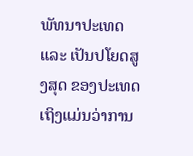ພັທນາປະເທດ ແລະ ເປັນປໂຍດສູງສຸດ ຂອງປະເທດ ເຖິງແມ່ນວ່າການ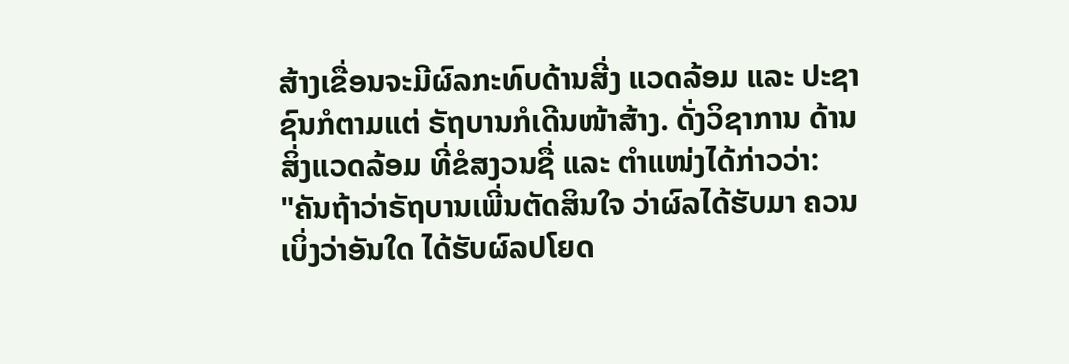ສ້າງເຂື່ອນຈະມີຜົລກະທົບດ້ານສີ່ງ ແວດລ້ອມ ແລະ ປະຊາຊົນກໍຕາມແຕ່ ຣັຖບານກໍເດີນໜ້າສ້າງ. ດັ່ງວິຊາການ ດ້ານສິ່ງແວດລ້ອມ ທີ່ຂໍສງວນຊື່ ແລະ ຕຳແໜ່ງໄດ້ກ່າວວ່າ:
"ຄັນຖ້າວ່າຣັຖບານເພີ່ນຕັດສິນໃຈ ວ່າຜົລໄດ້ຮັບມາ ຄວນເບິ່ງວ່າອັນໃດ ໄດ້ຮັບຜົລປໂຍດ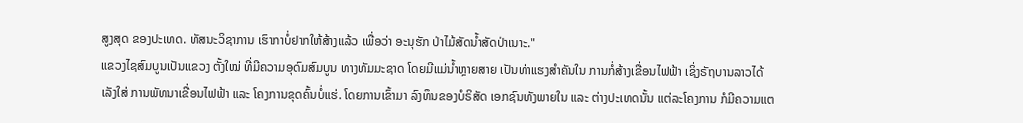ສູງສຸດ ຂອງປະເທດ. ທັສນະວິຊາການ ເຮົາກາບໍ່ຢາກໃຫ້ສ້າງແລ້ວ ເພື່ອວ່າ ອະນຸຮັກ ປ່າໄມ້ສັດນໍ້າສັດປ່າເນາະ."
ແຂວງໄຊສົມບູນເປັນແຂວງ ຕັ້ງໃໝ່ ທີ່ມີຄວາມອຸດົມສົມບູນ ທາງທັມມະຊາດ ໂດຍມີແມ່ນໍ້າຫຼາຍສາຍ ເປັນທ່າແຮງສຳຄັນໃນ ການກໍ່ສ້າງເຂື່ອນໄຟຟ້າ ເຊິ່ງຣັຖບານລາວໄດ້ເລັງໃສ່ ການພັທນາເຂື່ອນໄຟຟ້າ ແລະ ໂຄງການຂຸດຄົ້ນບໍ່ແຮ່. ໂດຍການເຂົ້າມາ ລົງທຶນຂອງບໍຣິສັດ ເອກຊົນທັງພາຍໃນ ແລະ ຕ່າງປະເທດນັ້ນ ແຕ່ລະໂຄງການ ກໍມີຄວາມແຕ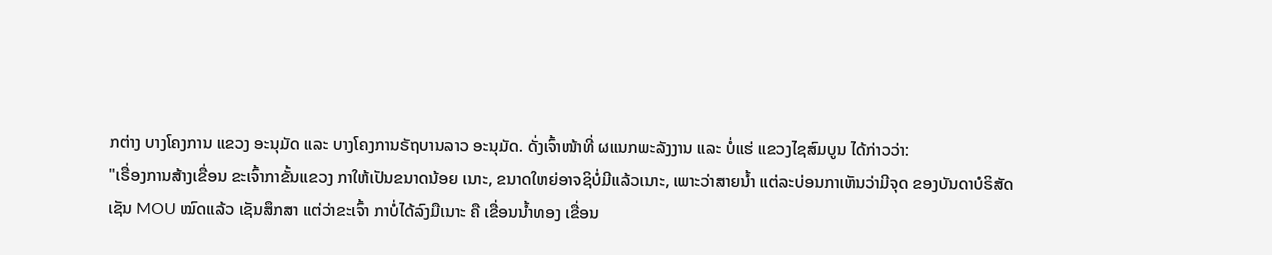ກຕ່າງ ບາງໂຄງການ ແຂວງ ອະນຸມັດ ແລະ ບາງໂຄງການຣັຖບານລາວ ອະນຸມັດ. ດັ່ງເຈົ້າໜ້າທີ່ ຜແນກພະລັງງານ ແລະ ບໍ່ແຮ່ ແຂວງໄຊສົມບູນ ໄດ້ກ່າວວ່າ:
"ເຣື່ອງການສ້າງເຂື່ອນ ຂະເຈົ້າກາຂັ້ນແຂວງ ກາໃຫ້ເປັນຂນາດນ້ອຍ ເນາະ, ຂນາດໃຫຍ່ອາຈຊິບໍ່ມີແລ້ວເນາະ, ເພາະວ່າສາຍນໍ້າ ແຕ່ລະບ່ອນກາເຫັນວ່າມີຈຸດ ຂອງບັນດາບໍຣິສັດ ເຊັນ MOU ໝົດແລ້ວ ເຊັນສຶກສາ ແຕ່ວ່າຂະເຈົ້າ ກາບໍ່ໄດ້ລົງມືເນາະ ຄື ເຂື່ອນນໍ້າທອງ ເຂື່ອນ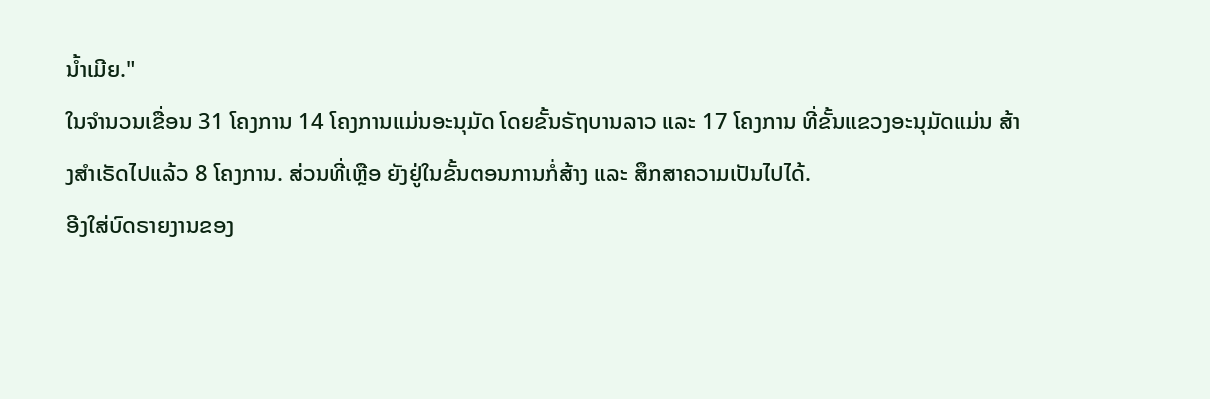ນໍ້າເມີຍ."
ໃນຈຳນວນເຂື່ອນ 31 ໂຄງການ 14 ໂຄງການແມ່ນອະນຸມັດ ໂດຍຂັ້ນຣັຖບານລາວ ແລະ 17 ໂຄງການ ທີ່ຂັ້ນແຂວງອະນຸມັດແມ່ນ ສ້າງສຳເຣັດໄປແລ້ວ 8 ໂຄງການ. ສ່ວນທີ່ເຫຼືອ ຍັງຢູ່ໃນຂັ້ນຕອນການກໍ່ສ້າງ ແລະ ສຶກສາຄວາມເປັນໄປໄດ້.
ອີງໃສ່ບົດຣາຍງານຂອງ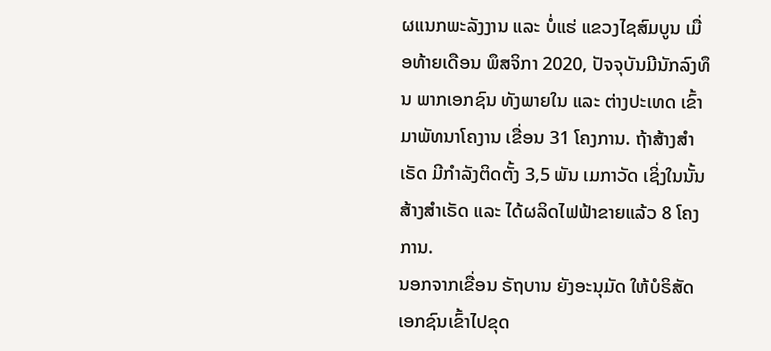ຜແນກພະລັງງານ ແລະ ບໍ່ແຮ່ ແຂວງໄຊສົມບູນ ເມື່ອທ້າຍເດືອນ ພຶສຈິກາ 2020, ປັຈຈຸບັນມີນັກລົງທຶນ ພາກເອກຊົນ ທັງພາຍໃນ ແລະ ຕ່າງປະເທດ ເຂົ້າມາພັທນາໂຄງານ ເຂື່ອນ 31 ໂຄງການ. ຖ້າສ້າງສຳເຣັດ ມີກຳລັງຕິດຕັ້ງ 3,5 ພັນ ເມກາວັດ ເຊິ່ງໃນນັ້ນສ້າງສຳເຣັດ ແລະ ໄດ້ຜລິດໄຟຟ້າຂາຍແລ້ວ 8 ໂຄງການ.
ນອກຈາກເຂື່ອນ ຣັຖບານ ຍັງອະນຸມັດ ໃຫ້ບໍຣິສັດເອກຊົນເຂົ້າໄປຂຸດ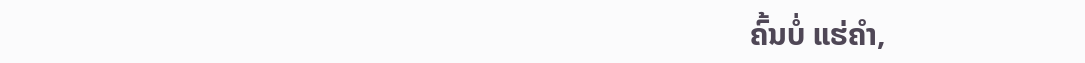ຄົ້ນບໍ່ ແຮ່ຄຳ,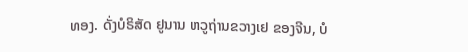ທອງ. ດັ່ງບໍຣິສັດ ຢູນານ ຫວູຖ່ານຂວາງເຢ ຂອງຈີນ, ບໍ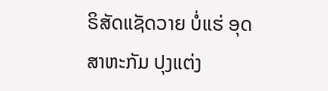ຣິສັດແຊັດວາຍ ບໍ່ແຮ່ ອຸດສາຫະກັມ ປຸງແຕ່ງ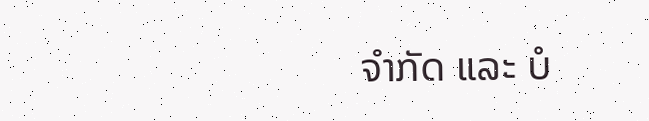ຈຳກັດ ແລະ ບໍ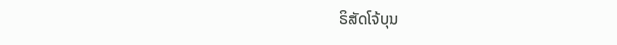ຣິສັດໂຈ້ບຸນ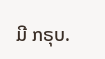ມີ ກຣຸບ.